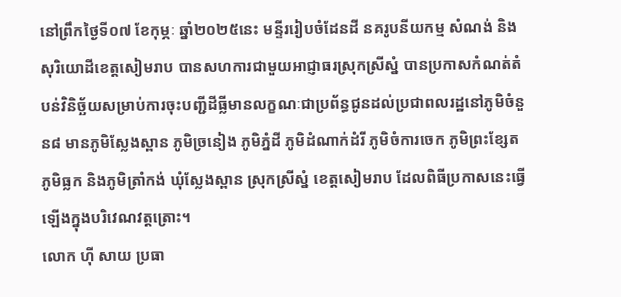នៅព្រឹកថ្ងៃទី០៧ ខែកុម្ភៈ ឆ្នាំ២០២៥នេះ មន្ទីររៀបចំដែនដី នគរូបនីយកម្ម សំណង់ និងសុរិយោដីខេត្តសៀមរាប បានសហការជាមួយអាជ្ញាធរស្រុកស្រីស្នំ បានប្រកាសកំណត់តំបន់វិនិច្ឆ័យសម្រាប់ការចុះបញ្ជីដីធ្លីមានលក្ខណៈជាប្រព័ន្ធជូនដល់ប្រជាពលរដ្ឋនៅភូមិចំនួន៨ មានភូមិស្លែងស្ពាន ភូមិច្រនៀង ភូមិភ្នំដី ភូមិដំណាក់ដំរី ភូមិចំការចេក ភូមិព្រះខ្សែត ភូមិធ្លក និងភូមិត្រាំកង់ ឃុំស្លែងស្ពាន ស្រុកស្រីស្នំ ខេត្តសៀមរាប ដែលពិធីប្រកាសនេះធ្វើឡើងក្នុងបរិវេណវត្តត្រោះ។
លោក ហ៊ី សាយ ប្រធា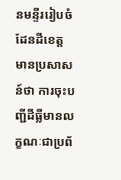នមន្ទីររៀបចំដែនដីខេត្ត មានប្រសាសន៍ថា ការចុះបញ្ជីដីធ្លីមានលក្ខណៈជាប្រព័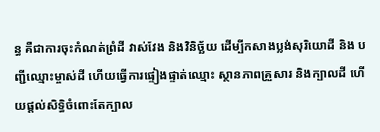ន្ធ គឺជាការចុះកំណត់ព្រំដី វាស់វែង និងវិនិច្ឆ័យ ដើម្បីកសាងប្លង់សុរិយោដី និង បញ្ជីឈ្មោះម្ចាស់ដី ហើយធ្វើការផ្ទៀងផ្ទាត់ឈ្មោះ ស្ថានភាពគ្រួសារ និងក្បាលដី ហើយផ្តល់សិទ្ធិចំពោះតែក្បាល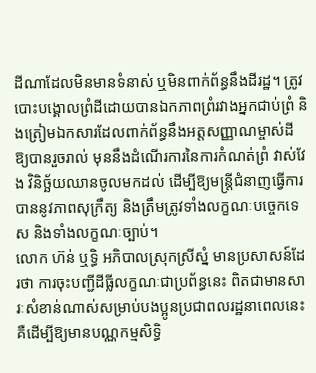ដីណាដែលមិនមានទំនាស់ ឬមិនពាក់ព័ន្ធនឹងដីរដ្ឋ។ ត្រូវបោះបង្គោលព្រំដីដោយបានឯកភាពព្រំរវាងអ្នកជាប់ព្រំ និងត្រៀមឯកសារដែលពាក់ព័ន្ធនឹងអត្តសញ្ញាណម្ចាស់ដីឱ្យបានរួចរាល់ មុននឹងដំណើរការនៃការកំណត់ព្រំ វាស់វែង វិនិច្ឆ័យឈានចូលមកដល់ ដើម្បីឱ្យមន្រ្តីជំនាញធ្វើការបាននូវភាពសុក្រឹត្យ និងត្រឹមត្រូវទាំងលក្ខណៈបច្ចេកទេស និងទាំងលក្ខណៈច្បាប់។
លោក ហ៊ន់ ឬទ្ធិ អភិបាលស្រុកស្រីស្នំ មានប្រសាសន៍ដែរថា ការចុះបញ្ជីដីធ្លីលក្ខណៈជាប្រព័ន្ធនេះ ពិតជាមានសារៈសំខាន់ណាស់សម្រាប់បងប្អូនប្រជាពលរដ្ឋនាពេលនេះ គឺដើម្បីឱ្យមានបណ្ណកម្មសិទ្ធិ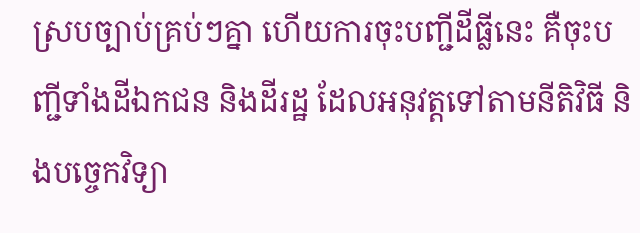ស្របច្បាប់គ្រប់ៗគ្នា ហើយការចុះបញ្ជីដីធ្លីនេះ គឺចុះបញ្ជីទាំងដីឯកជន និងដីរដ្ឋ ដែលអនុវត្តទៅតាមនីតិវិធី និងបច្ចេកវិទ្យា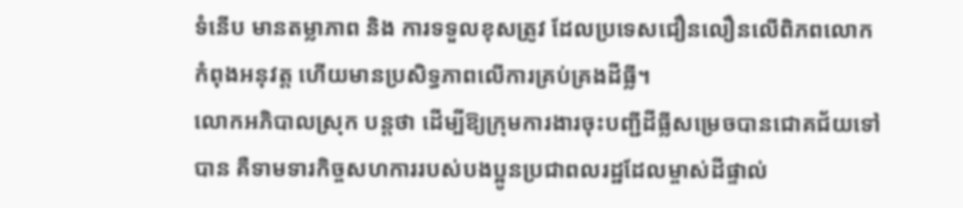ទំនើប មានតម្លាភាព និង ការទទួលខុសត្រូវ ដែលប្រទេសជឿនលឿនលើពិភពលោកកំពុងអនុវត្ត ហើយមានប្រសិទ្ធភាពលើការគ្រប់គ្រងដីធ្លី។
លោកអភិបាលស្រុក បន្តថា ដើម្បីឱ្យក្រុមការងារចុះបញ្ជីដីធ្លីសម្រេចបានជោគជ័យទៅបាន គឺទាមទារកិច្ចសហការរបស់បងប្អូនប្រជាពលរដ្ឋដែលម្ចាស់ដីផ្ទាល់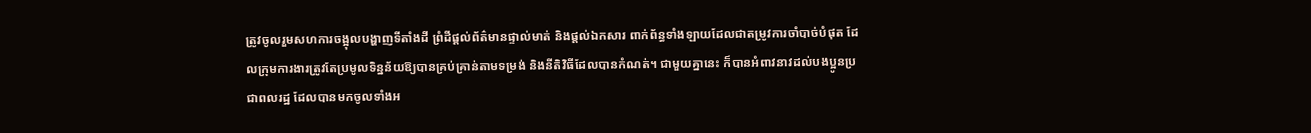ត្រូវចូលរួមសហការចង្អុលបង្ហាញទីតាំងដី ព្រំដីផ្ដល់ព័ត៌មានផ្ទាល់មាត់ និងផ្តល់ឯកសារ ពាក់ព័ន្ធទាំងឡាយដែលជាតម្រូវការចាំបាច់បំផុត ដែលក្រុមការងារត្រូវតែប្រមូលទិន្នន័យឱ្យបានគ្រប់គ្រាន់តាមទម្រង់ និងនីតិវិធីដែលបានកំណត់។ ជាមួយគ្នានេះ ក៏បានអំពាវនាវដល់បងប្អូនប្រជាពលរដ្ឋ ដែលបានមកចូលទាំងអ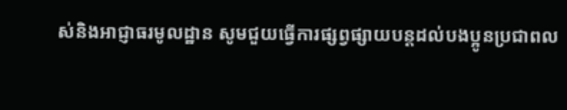ស់និងអាជ្ញាធរមូលដ្ឋាន សូមជួយធ្វើការផ្សព្វផ្សាយបន្តដល់បងប្អូនប្រជាពល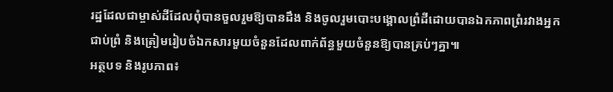រដ្ឋដែលជាម្ចាស់ដីដែលពុំបានចួលរួមឱ្យបានដឹង និងចូលរួមបោះបង្គោលព្រំដីដោយបានឯកភាពព្រំរវាងអ្នកជាប់ព្រំ និងត្រៀមរៀបចំឯកសារមួយចំនួនដែលពាក់ព័ន្ធមួយចំនួនឱ្យបានគ្រប់ៗគ្នា៕
អត្ថបទ និងរូបភាព៖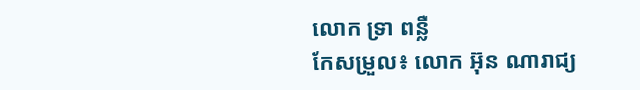លោក ទ្រា ពន្លឺ
កែសម្រួល៖ លោក អ៊ុន ណារាជ្យ